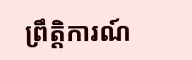ព្រឹត្តិការណ៍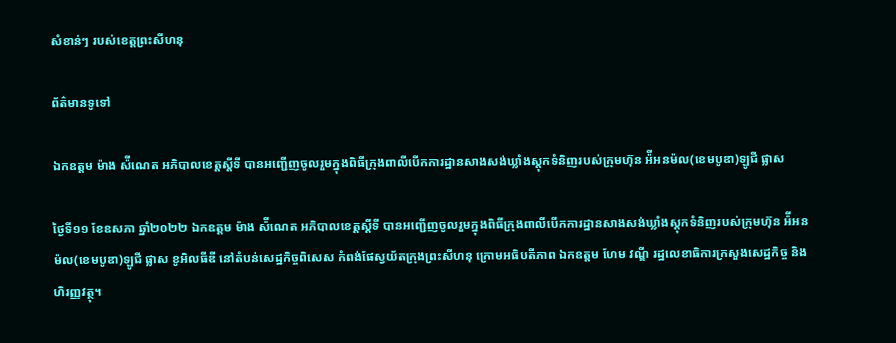សំខាន់ៗ របស់ខេត្តព្រះសីហនុ

ព័ត៌មានទូទៅ

ឯកឧត្តម ម៉ាង ស៉ីណេត អភិបាលខេត្តស្តីទី បានអញ្ជើញចូលរួមក្នុងពិធីក្រុងពាលីបើកការដ្ឋានសាងសង់ឃ្លាំងស្តុកទំនិញរបស់ក្រុមហ៊ុន អ៉ីអនម៉ល(ខេមបូឌា)ឡូជី ផ្លាស

ថ្ងៃទី១១ ខែឧសភា ឆ្នាំ២០២២ ឯកឧត្តម ម៉ាង ស៉ីណេត អភិបាលខេត្តស្តីទី បានអញ្ជើញចូលរួមក្នុងពិធីក្រុងពាលីបើកការដ្ឋានសាងសង់ឃ្លាំងស្តុកទំនិញរបស់ក្រុមហ៊ុន អ៉ីអនម៉ល(ខេមបូឌា)ឡូជី ផ្លាស ខូអិលធីឌី នៅតំបន់សេដ្ឋកិច្ចពិសេស កំពង់ផែស្វយ័តក្រុងព្រះសីហនុ ក្រោមអធិបតីភាព ឯកឧត្តម ហែម វណ្ឌី រដ្ឋលេខាធិការក្រសួងសេដ្ឋកិច្ច និងហិរញ្ញវត្ថុ។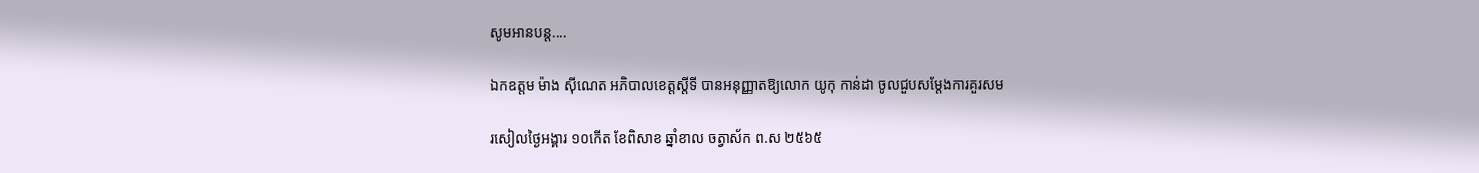សូមអានបន្ត....

ឯកឧត្តម ម៉ាង ស៊ីណេត អភិបាលខេត្តស្តីទី បានអនុញ្ញាតឱ្យលោក យូកុ កាន់ដា ចូលជួបសម្តែងការគួរសម

រសៀលថ្ងៃអង្គារ ១០កើត ខែពិសាខ ឆ្នាំខាល ចត្វាស័ក ព.ស ២៥៦៥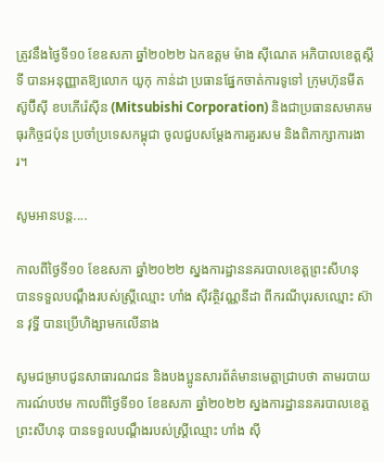ត្រូវនឹងថ្ងៃទី១០ ខែឧសភា ឆ្នាំ២០២២ ឯកឧត្តម ម៉ាង ស៊ីណេត អភិបាលខេត្តស្តីទី បានអនុញ្ញាតឱ្យលោក យូកុ កាន់ដា ប្រធានផ្នែកចាត់ការទូទៅ ក្រុមហ៊ុនមីតស៊ូប៊ីស៊ី ខបភើរ៉េស៊ីន (Mitsubishi Corporation) និងជាប្រធានសមាគមធុរកិច្ចជប៉ុន ប្រចាំប្រទេសកម្ពុជា ចូលជួបសម្តែងការគួរសម និងពិភាក្សាការងារ។

សូមអានបន្ត....

កាលពីថ្ងៃទី១០ ខែឧសភា ឆ្នាំ២០២២ ស្នងការដ្ឋាននគរបាលខេត្ដព្រះសីហនុ បានទទួលបណ្ដឹងរបស់ស្ដ្រីឈ្មោះ ហាំង ស៊ីវត្ថិវណ្ណនីដា ពីករណីបុរសឈ្មោះ ស៊ាន វុទ្ធី បានប្រើហិង្សាមកលើនាង

សូមជម្រាបជូនសាធារណជន និងបងប្អូនសារព័ត៌មានមេត្តាជ្រាបថា តាមរបាយការណ៍បឋម កាលពីថ្ងៃទី១០ ខែឧសភា ឆ្នាំ២០២២ ស្នងការដ្ឋាននគរបាលខេត្ដព្រះសីហនុ បានទទួលបណ្ដឹងរបស់ស្ដ្រីឈ្មោះ ហាំង ស៊ី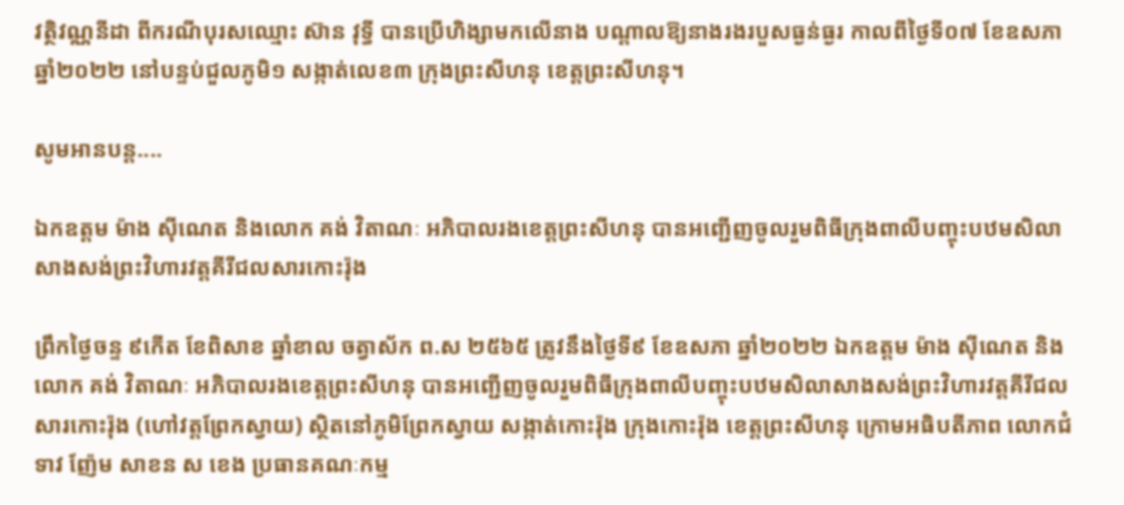វត្ថិវណ្ណនីដា ពីករណីបុរសឈ្មោះ ស៊ាន វុទ្ធី បានប្រើហិង្សាមកលើនាង បណ្ដាលឱ្យនាងរងរបួសធ្ងន់ធ្ងរ កាលពីថ្ងៃទី០៧ ខែឧសភា ឆ្នាំ២០២២ នៅបន្ទប់ជួលភូមិ១ សង្កាត់លេខ៣ ក្រុងព្រះសីហនុ ខេត្ដព្រះសីហនុ។

សូមអានបន្ត....

ឯកឧត្តម ម៉ាង ស៊ីណេត និងលោក គង់ វិតាណៈ អភិបាលរងខេត្តព្រះសីហនុ បានអញ្ជើញចូលរួមពិធីក្រុងពាលីបញ្ចុះបឋមសិលាសាងសង់ព្រះវិហារវត្តគីរីជលសារកោះរ៉ុង

ព្រឹកថ្ងៃចន្ទ ៩កើត ខែពិសាខ ឆ្នាំខាល ចត្វាស័ក ព.ស ២៥៦៥ ត្រូវនឹងថ្ងៃទី៩ ខែឧសភា ឆ្នាំ២០២២ ឯកឧត្តម ម៉ាង ស៊ីណេត និងលោក គង់ វិតាណៈ អភិបាលរងខេត្តព្រះសីហនុ បានអញ្ជើញចូលរួមពិធីក្រុងពាលីបញ្ចុះបឋមសិលាសាងសង់ព្រះវិហារវត្តគីរីជលសារកោះរ៉ុង (ហៅវត្តព្រែកស្វាយ) ស្ថិតនៅភូមិព្រែកស្វាយ សង្កាត់កោះរ៉ុង ក្រុងកោះរ៉ុង ខេត្តព្រះសីហនុ ក្រោមអធិបតីភាព លោកជំទាវ ញ៉ែម សាខន ស ខេង ប្រធានគណៈកម្ម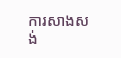ការសាងសង់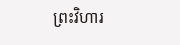ព្រះវិហារ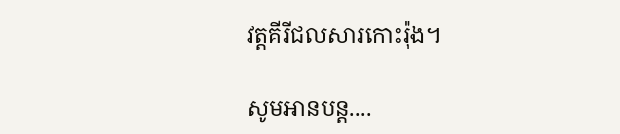វត្តគីរីជលសារកោះរ៉ុង។

សូមអានបន្ត....